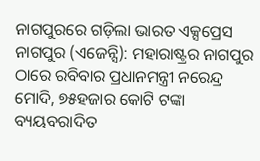ନାଗପୁରରେ ଗଡ଼ିଲା ଭାରତ ଏକ୍ସପ୍ରେସ
ନାଗପୁର (ଏଜେନ୍ସି): ମହାରାଷ୍ଟ୍ରର ନାଗପୁର ଠାରେ ରବିବାର ପ୍ରଧାନମନ୍ତ୍ରୀ ନରେନ୍ଦ୍ର ମୋଦି, ୭୫ହଜାର କୋଟି ଟଙ୍କା ବ୍ୟୟବରାଦିତ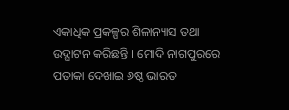ଏକାଧିକ ପ୍ରକଳ୍ପର ଶିଳାନ୍ୟାସ ତଥା ଉଦ୍ଘାଟନ କରିଛନ୍ତି । ମୋଦି ନାଗପୁରରେ ପତାକା ଦେଖାଇ ୬ଷ୍ଠ ଭାରତ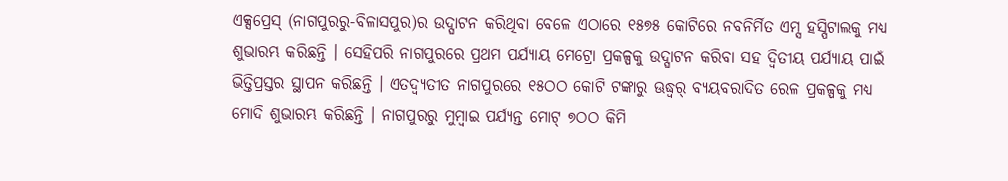ଏକ୍ସପ୍ରେସ୍ (ନାଗପୁରରୁ-ବିଳାସପୁର)ର ଉଦ୍ଘାଟନ କରିଥିବା ବେଳେ ଏଠାରେ ୧୫୭୫ କୋଟିରେ ନବନିର୍ମିତ ଏମ୍ସ ହସ୍ପିଟାଲକୁ ମଧ୍ୟ ଶୁଭାରମ୍ଭ କରିଛନ୍ତି । ସେହିପରି ନାଗପୁରରେ ପ୍ରଥମ ପର୍ଯ୍ୟାୟ ମେଟ୍ରୋ ପ୍ରକଳ୍ପକୁ ଉଦ୍ଘାଟନ କରିବା ସହ ଦ୍ୱିତୀୟ ପର୍ଯ୍ୟାୟ ପାଇଁ ଭିତ୍ତିପ୍ରସ୍ତର ସ୍ଥାପନ କରିଛନ୍ତି । ଏତଦ୍ବ୍ୟତୀତ ନାଗପୁରରେ ୧୫ଠଠ କୋଟି ଟଙ୍କାରୁ ଊଦ୍ଧ୍ୱର୍ ବ୍ୟୟବରାଦିତ ରେଳ ପ୍ରକଳ୍ପକୁ ମଧ୍ୟ ମୋଦି ଶୁଭାରମ୍ଭ କରିଛନ୍ତି । ନାଗପୁରରୁ ମୁମ୍ବାଇ ପର୍ଯ୍ୟନ୍ତ ମୋଟ୍ ୭ଠଠ କିମି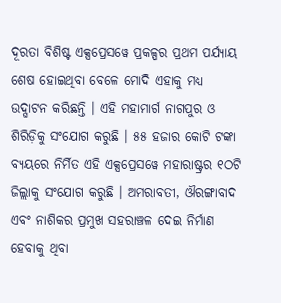ଦୂରତା ବିଶିଷ୍ଟ ଏକ୍ସପ୍ରେସୱେ ପ୍ରକଳ୍ପର ପ୍ରଥମ ପର୍ଯ୍ୟାୟ ଶେଷ ହୋଇଥିବା ବେଳେ ମୋଦି ଏହାକୁ ମଧ୍ୟ ଉଦ୍ଘାଟନ କରିଛନ୍ତି । ଏହି ମହାମାର୍ଗ ନାଗପୁର ଓ ଶିରିଡ଼ିକୁ ସଂଯୋଗ କରୁଛି । ୫୫ ହଜାର କୋଟି ଟଙ୍କା ବ୍ୟୟରେ ନିର୍ମିତ ଏହି ଏକ୍ସପ୍ରେସୱେ ମହାରାଷ୍ଟ୍ରର ୧ଠଟି ଜିଲ୍ଲାକୁ ସଂଯୋଗ କରୁଛି । ଅମରାବତୀ, ଔରଙ୍ଗାବାଦ ଏବଂ ନାଶିକର ପ୍ରମୁଖ ସହରାଞ୍ଚଳ ଦେଇ ନିର୍ମାଣ ହେବାକୁ ଥିବା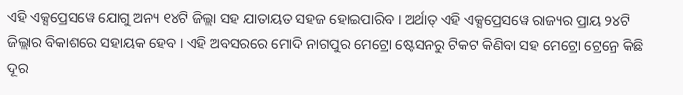ଏହି ଏକ୍ସପ୍ରେସୱେ ଯୋଗୁ ଅନ୍ୟ ୧୪ଟି ଜିଲ୍ଲା ସହ ଯାତାୟତ ସହଜ ହୋଇପାରିବ । ଅର୍ଥାତ୍ ଏହି ଏକ୍ସପ୍ରେସୱେ ରାଜ୍ୟର ପ୍ରାୟ ୨୪ଟି ଜିଲ୍ଲାର ବିକାଶରେ ସହାୟକ ହେବ । ଏହି ଅବସରରେ ମୋଦି ନାଗପୁର ମେଟ୍ରୋ ଷ୍ଟେସନରୁ ଟିକଟ କିଣିବା ସହ ମେଟ୍ରୋ ଟ୍ରେନ୍ରେ କିଛି ଦୂର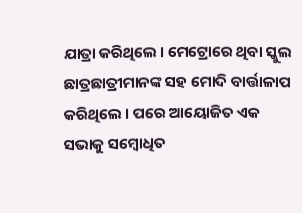ଯାତ୍ରା କରିଥିଲେ । ମେଟ୍ରୋରେ ଥିବା ସ୍କୁଲ ଛାତ୍ରଛାତ୍ରୀମାନଙ୍କ ସହ ମୋଦି ବାର୍ତ୍ତାଳାପ କରିଥିଲେ । ପରେ ଆୟୋଜିତ ଏକ ସଭାକୁ ସମ୍ବୋଧିତ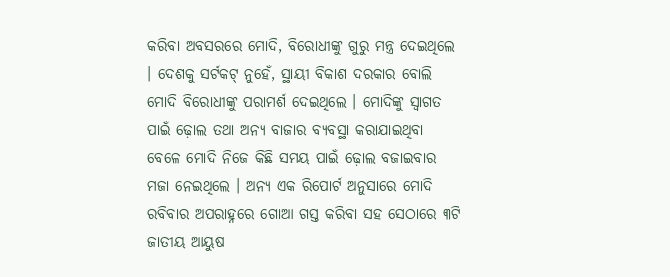କରିବା ଅବସରରେ ମୋଦି, ବିରୋଧୀଙ୍କୁ ଗୁରୁ ମନ୍ତ୍ର ଦେଇଥିଲେ । ଦେଶକୁ ସର୍ଟକଟ୍ ନୁହେଁ, ସ୍ଥାୟୀ ବିକାଶ ଦରକାର ବୋଲି ମୋଦି ବିରୋଧୀଙ୍କୁ ପରାମର୍ଶ ଦେଇଥିଲେ । ମୋଦିଙ୍କୁ ସ୍ୱାଗତ ପାଇଁ ଢ଼ୋଲ ତଥା ଅନ୍ୟ ବାଜାର ବ୍ୟବସ୍ଥା କରାଯାଇଥିବା ବେଳେ ମୋଦି ନିଜେ କିଛି ସମୟ ପାଇଁ ଢ଼ୋଲ ବଜାଇବାର ମଜା ନେଇଥିଲେ । ଅନ୍ୟ ଏକ ରିପୋର୍ଟ ଅନୁସାରେ ମୋଦି ରବିବାର ଅପରାହ୍ନରେ ଗୋଆ ଗସ୍ତ କରିବା ସହ ସେଠାରେ ୩ଟି ଜାତୀୟ ଆୟୁଷ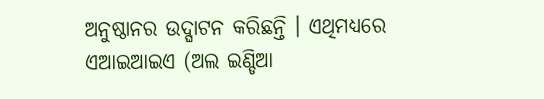ଅନୁଷ୍ଠାନର ଉଦ୍ଘାଟନ କରିଛନ୍ତି । ଏଥିମଧ୍ୟରେ ଏଆଇଆଇଏ (ଅଲ ଇଣ୍ଡିଆ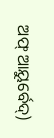ଅଫ୍ ଆୟୁର୍ବେଦ୍)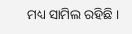ମଧ୍ୟ ସାମିଲ ରହିଛି ।